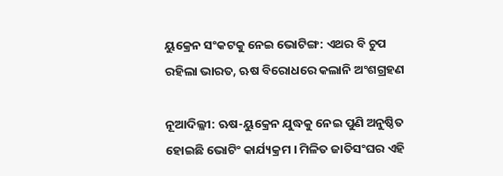ୟୁକ୍ରେନ ସଂକଟକୁ ନେଇ ଭୋଟିଙ୍ଗ: ଏଥର ବି ଚୁପ ରହିଲା ଭାରତ, ଋଷ ବିରୋଧରେ କଲାନି ଅଂଶଗ୍ରହଣ

ନୂଆଦିଲ୍ଳୀ: ଋଷ-ୟୁକ୍ରେନ ଯୁଦ୍ଧକୁ ନେଇ ପୁଣି ଅନୁଷ୍ଠିତ ହୋଇଛି ଭୋଟିଂ କାର୍ଯ୍ୟକ୍ରମ । ମିଳିତ ଜାତିସଂଘର ଏହି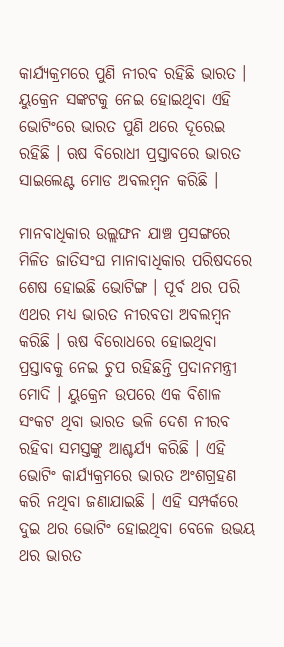କାର୍ଯ୍ୟକ୍ରମରେ ପୁଣି ନୀରବ ରହିଛି ଭାରତ । ୟୁକ୍ରେନ ସଙ୍କଟକୁ ନେଇ ହୋଇଥିବା ଏହି ଭୋଟିଂରେ ଭାରତ ପୁଣି ଥରେ ଦୂରେଇ ରହିଛି । ଋଷ ବିରୋଧୀ ପ୍ରସ୍ତାବରେ ଭାରତ ସାଇଲେଣ୍ଟ ମୋଡ ଅବଲମ୍ବନ କରିଛି ।

ମାନବାଧିକାର ଉଲ୍ଲଙ୍ଘନ ଯାଞ୍ଚ ପ୍ରସଙ୍ଗରେ ମିଳିତ ଜାତିସଂଘ ମାନାବାଧିକାର ପରିଷଦରେ ଶେଷ ହୋଇଛି ଭୋଟିଙ୍ଗ । ପୂର୍ବ ଥର ପରି ଏଥର ମଧ୍ୟ ଭାରତ ନୀରବତା ଅବଲମ୍ବନ କରିଛି । ଋଷ ବିରୋଧରେ ହୋଇଥିବା ପ୍ରସ୍ତାବକୁ ନେଇ ଚୁପ ରହିଛନ୍ତି ପ୍ରଦାନମନ୍ତ୍ରୀ ମୋଦି । ୟୁକ୍ରେନ ଉପରେ ଏକ ବିଶାଳ ସଂକଟ ଥିବା ଭାରତ ଭଳି ଦେଶ ନୀରବ ରହିବା ସମସ୍ତଙ୍କୁ ଆଶ୍ଚର୍ଯ୍ୟ କରିଛି । ଏହି ଭୋଟିଂ କାର୍ଯ୍ୟକ୍ରମରେ ଭାରତ ଅଂଶଗ୍ରହଣ କରି ନଥିବା ଜଣାଯାଇଛି । ଏହି ସମ୍ପର୍କରେ ଦୁଇ ଥର ଭୋଟିଂ ହୋଇଥିବା ବେଳେ ଉଭୟ ଥର ଭାରତ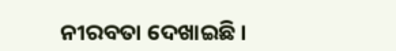ନୀରବତା ଦେଖାଇଛି ।